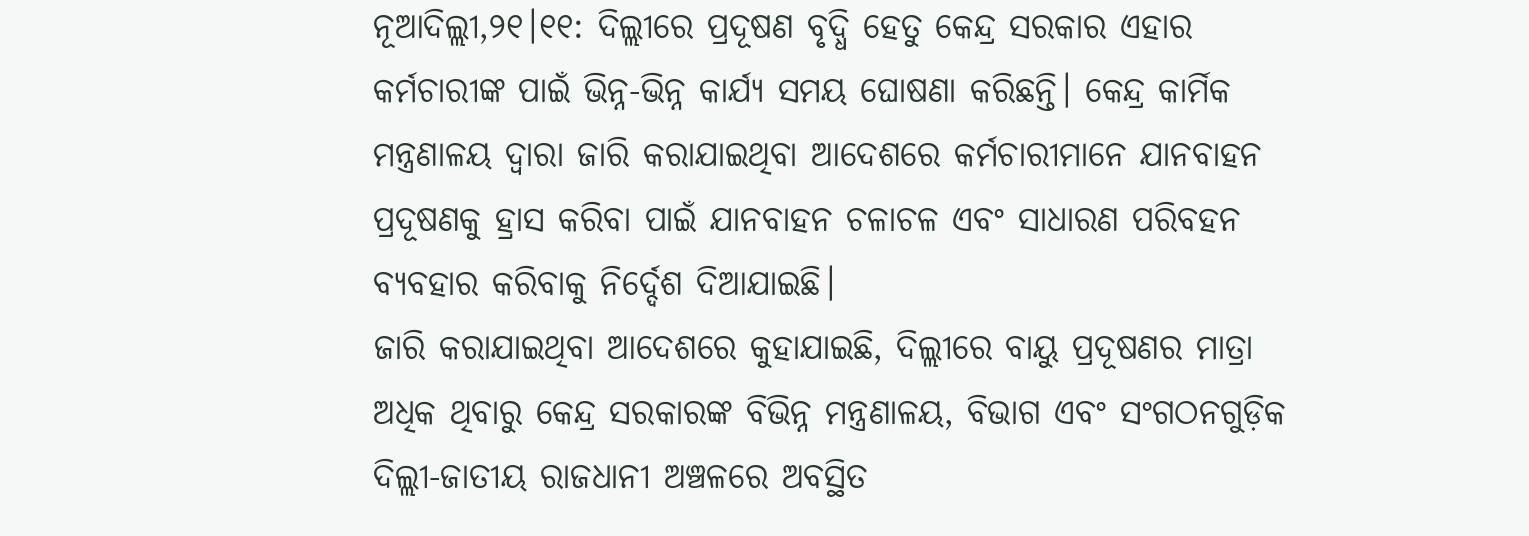ନୂଆଦିଲ୍ଲୀ,୨୧।୧୧: ଦିଲ୍ଲୀରେ ପ୍ରଦୂଷଣ ବୃଦ୍ଧି ହେତୁ କେନ୍ଦ୍ର ସରକାର ଏହାର କର୍ମଚାରୀଙ୍କ ପାଇଁ ଭିନ୍ନ-ଭିନ୍ନ କାର୍ଯ୍ୟ ସମୟ ଘୋଷଣା କରିଛନ୍ତି। କେନ୍ଦ୍ର କାର୍ମିକ ମନ୍ତ୍ରଣାଳୟ ଦ୍ୱାରା ଜାରି କରାଯାଇଥିବା ଆଦେଶରେ କର୍ମଚାରୀମାନେ ଯାନବାହନ ପ୍ରଦୂଷଣକୁ ହ୍ରାସ କରିବା ପାଇଁ ଯାନବାହନ ଚଳାଚଳ ଏବଂ ସାଧାରଣ ପରିବହନ ବ୍ୟବହାର କରିବାକୁ ନିର୍ଦ୍ଦେଶ ଦିଆଯାଇଛି।
ଜାରି କରାଯାଇଥିବା ଆଦେଶରେ କୁହାଯାଇଛି, ଦିଲ୍ଲୀରେ ବାୟୁ ପ୍ରଦୂଷଣର ମାତ୍ରା ଅଧିକ ଥିବାରୁ କେନ୍ଦ୍ର ସରକାରଙ୍କ ବିଭିନ୍ନ ମନ୍ତ୍ରଣାଳୟ, ବିଭାଗ ଏବଂ ସଂଗଠନଗୁଡ଼ିକ ଦିଲ୍ଲୀ-ଜାତୀୟ ରାଜଧାନୀ ଅଞ୍ଚଳରେ ଅବସ୍ଥିତ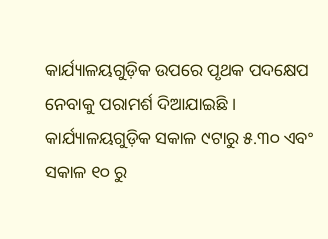କାର୍ଯ୍ୟାଳୟଗୁଡ଼ିକ ଉପରେ ପୃଥକ ପଦକ୍ଷେପ ନେବାକୁ ପରାମର୍ଶ ଦିଆଯାଇଛି । କାର୍ଯ୍ୟାଳୟଗୁଡ଼ିକ ସକାଳ ୯ଟାରୁ ୫.୩୦ ଏବଂ ସକାଳ ୧୦ ରୁ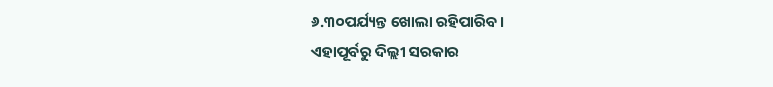୬.୩୦ପର୍ଯ୍ୟନ୍ତ ଖୋଲା ରହିପାରିବ।
ଏହାପୂର୍ବରୁ ଦିଲ୍ଲୀ ସରକାର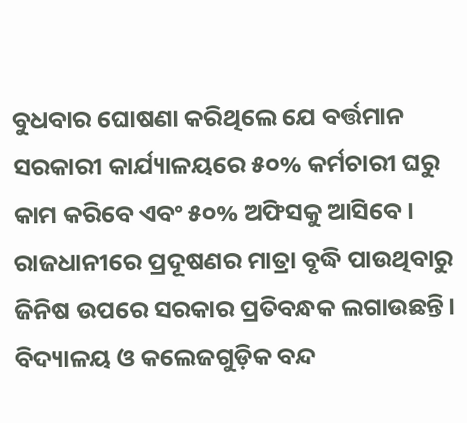ବୁଧବାର ଘୋଷଣା କରିଥିଲେ ଯେ ବର୍ତ୍ତମାନ ସରକାରୀ କାର୍ଯ୍ୟାଳୟରେ ୫୦% କର୍ମଚାରୀ ଘରୁ କାମ କରିବେ ଏବଂ ୫୦% ଅଫିସକୁ ଆସିବେ। ରାଜଧାନୀରେ ପ୍ରଦୂଷଣର ମାତ୍ରା ବୃଦ୍ଧି ପାଉଥିବାରୁ ଜିନିଷ ଉପରେ ସରକାର ପ୍ରତିବନ୍ଧକ ଲଗାଉଛନ୍ତି। ବିଦ୍ୟାଳୟ ଓ କଲେଜଗୁଡ଼ିକ ବନ୍ଦ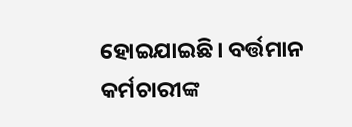ହୋଇଯାଇଛି। ବର୍ତ୍ତମାନ କର୍ମଚାରୀଙ୍କ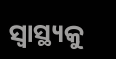ସ୍ବାସ୍ଥ୍ୟକୁ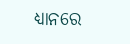ଧ୍ୟାନରେ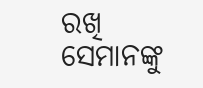ରଖି ସେମାନଙ୍କୁ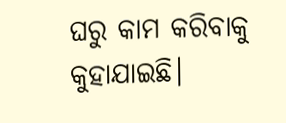ଘରୁ କାମ କରିବାକୁ କୁହାଯାଇଛି।